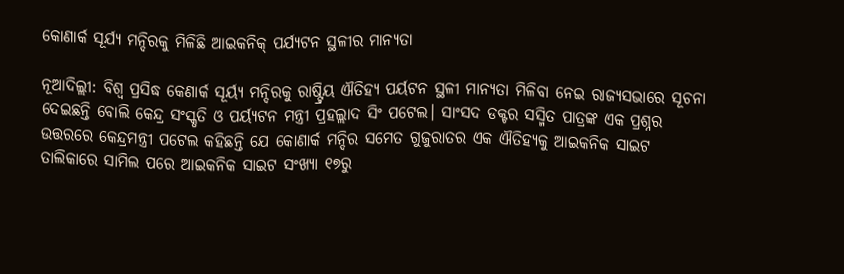କୋଣାର୍କ ସୂର୍ଯ୍ୟ ମନ୍ଦିରକୁ ମିଳିଛି ଆଇକନିକ୍‍ ପର୍ଯ୍ୟଟନ ସ୍ଥଳୀର ମାନ୍ୟତା

ନୂଆଦିଲ୍ଲୀ: ବିଶ୍ୱ ପ୍ରସିଦ୍ଧ କେଣାର୍କ ସୂର୍ୟ୍ୟ ମନ୍ଦିରକୁ ରାଷ୍ଟ୍ରିୟ ଐତିହ୍ୟ ପର୍ୟଟନ ସ୍ଥଳୀ ମାନ୍ୟତା ମିଳିବା ନେଇ ରାଜ୍ୟସଭାରେ ସୂଚନା ଦେଇଛନ୍ତି ବୋଲି କେନ୍ଦ୍ର ସଂସ୍କୃତି ଓ ପର୍ୟ୍ୟଟନ ମନ୍ତ୍ରୀ ପ୍ରହଲ୍ଲାଦ ସିଂ ପଟେଲ। ସାଂସଦ ଡକ୍ଟର ସସ୍ମିତ ପାତ୍ରଙ୍କ ଏକ ପ୍ରଶ୍ନର ଉତ୍ତରରେ କେନ୍ଦ୍ରମନ୍ତ୍ରୀ ପଟେଲ କହିଛନ୍ତି ଯେ କୋଣାର୍କ ମନ୍ଦିର ସମେତ ଗୁଜୁରାତର ଏକ ଐତିହ୍ୟକୁ ଆଇକନିକ ସାଇଟ ତାଲିକାରେ ସାମିଲ ପରେ ଆଇକନିକ ସାଇଟ ସଂଖ୍ୟା ୧୭ରୁ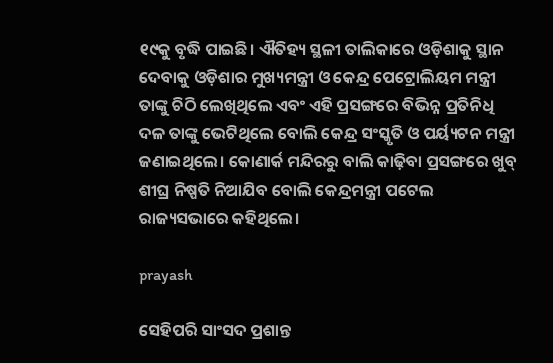୧୯କୁ ବୃଦ୍ଧି ପାଇଛି। ଐତିହ୍ୟ ସ୍ଥଳୀ ତାଲିକାରେ ଓଡ଼ିଶାକୁ ସ୍ଥାନ ଦେବାକୁ ଓଡ଼ିଶାର ମୁଖ୍ୟମନ୍ତ୍ରୀ ଓ କେନ୍ଦ୍ର ପେଟ୍ରୋଲିୟମ ମନ୍ତ୍ରୀ ତାଙ୍କୁ ଚିଠି ଲେଖିଥିଲେ ଏବଂ ଏହି ପ୍ରସଙ୍ଗରେ ବିଭିନ୍ନ ପ୍ରତିନିଧି ଦଳ ତାଙ୍କୁ ଭେଟିଥିଲେ ବୋଲି କେନ୍ଦ୍ର ସଂସ୍କୃତି ଓ ପର୍ୟ୍ୟଟନ ମନ୍ତ୍ରୀ ଜଣାଇଥିଲେ। କୋଣାର୍କ ମନ୍ଦିରରୁ ବାଲି କାଢ଼ିବା ପ୍ରସଙ୍ଗରେ ଖୁବ୍‍ ଶୀଘ୍ର ନିଷ୍ପତି ନିଆଯିବ ବୋଲି କେନ୍ଦ୍ରମନ୍ତ୍ରୀ ପଟେଲ ରାଜ୍ୟସଭାରେ କହିଥିଲେ।

prayash

ସେହିପରି ସାଂସଦ ପ୍ରଶାନ୍ତ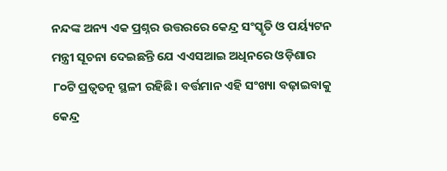ନନ୍ଦଙ୍କ ଅନ୍ୟ ଏକ ପ୍ରଶ୍ନର ଉତ୍ତରରେ କେନ୍ଦ୍ର ସଂସ୍କୃତି ଓ ପର୍ୟ୍ୟଟନ ମନ୍ତ୍ରୀ ସୂଚନା ଦେଇଛନ୍ତି ଯେ ଏଏସଆଇ ଅଧିନରେ ଓଡ଼ିଶାର ୮୦ଟି ପ୍ରତ୍ୱତତ୍ନ ସ୍ଥଳୀ ରହିଛି। ବର୍ତ୍ତମାନ ଏହି ସଂଖ୍ୟା ବଢ଼ାଇବାକୁ କେନ୍ଦ୍ର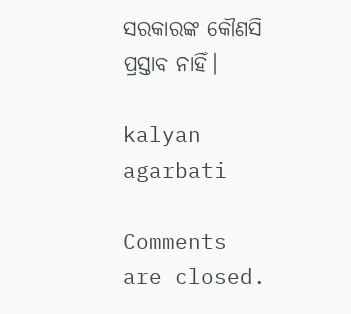ସରକାରଙ୍କ କୌଣସି ପ୍ରସ୍ତାବ ନାହିଁ।

kalyan agarbati

Comments are closed.